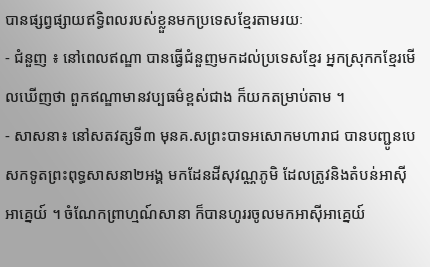បានផ្សព្វផ្សាយឥទ្ធិពលរបស់ខ្លួនមកប្រទេសខ្មែរតាមរយៈ
- ជំនួញ ៖ នៅពេលឥណ្ឌា បានធ្វើជំនួញមកដល់ប្រទេសខ្មែរ អ្នកស្រុកកខ្មែរមើលឃើញថា ពួកឥណ្ឌាមានវប្បធម៌ខ្ពស់ជាង ក៏យកតម្រាប់តាម ។
- សាសនា៖ នៅសតវត្សទី៣ មុនគ.សព្រះបាទអសោកមហារាជ បានបញ្ជូនបេសកទូតព្រះពុទ្ធសាសនា២អង្គ មកដែនដីសុវណ្ណភូមិ ដែលត្រូវនិងតំបន់អាស៊ីអាគ្នេយ៍ ។ ចំណែកព្រាហ្មណ៍សានា ក៏បានហូររចូលមកអាស៊ីអាគ្នេយ៍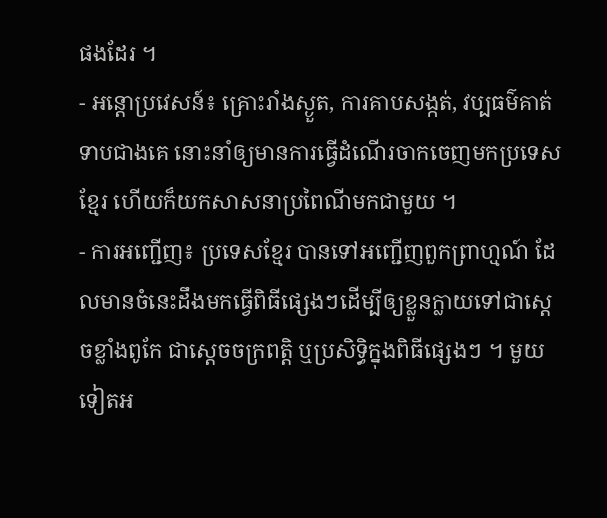ផងដែរ ។
- អន្តោប្រវេសន៍៖ គ្រោះរាំងស្ងួត, ការគាបសង្កត់, វប្បធម៌គាត់ទាបជាងគេ នោះនាំឲ្យមានការធ្វើដំណើរចាកចេញមកប្រទេសខ្មែរ ហើយក៏យកសាសនាប្រពៃណីមកជាមួយ ។
- ការអញ្ជើញ៖ ប្រទេសខ្មែរ បានទៅអញ្ជើញពួកព្រាហ្មណ៍ ដែលមានចំនេះដឹងមកធ្វើពិធីផ្សេងៗដើម្បីឲ្យខ្លួនក្លាយទៅជាស្តេចខ្លាំងពូកែ ជាស្តេចចក្រពត្តិ ឬប្រសិទ្ធិក្នុងពិធីផ្សេងៗ ។ មួយទៀតអ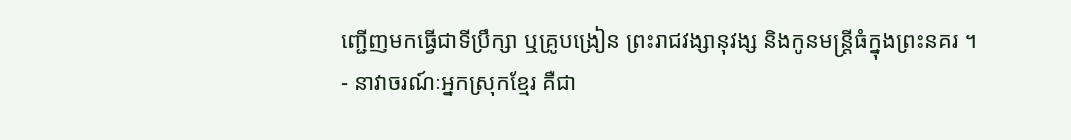ញ្ជើញមកធ្វើជាទីប្រឹក្សា ឬគ្រូបង្រៀន ព្រះរាជវង្សានុវង្ស និងកូនមន្រ្តីធំក្នុងព្រះនគរ ។
- នាវាចរណ៍ៈអ្នកស្រុកខ្មែរ គឺជា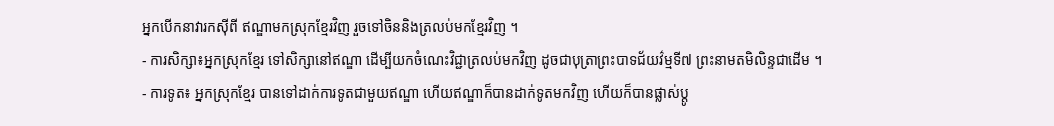អ្នកបើកនាវារកស៊ីពី ឥណ្ឌាមកស្រុកខ្មែរវិញ រួចទៅចិននិងត្រលប់មកខ្មែរវិញ ។
- ការសិក្សា៖អ្នកស្រុកខ្មែរ ទៅសិក្សានៅឥណ្ឌា ដើម្បីយកចំណេះវិជ្ជាត្រលប់មកវិញ ដូចជាបុត្រាព្រះបាទជ័យវ៌ម្មទី៧ ព្រះនាមតមិលិន្ទជាដើម ។
- ការទូត៖ អ្នកស្រុកខ្មែរ បានទៅដាក់ការទូតជាមួយឥណ្ឌា ហើយឥណ្ឌាក៏បានដាក់ទូតមកវិញ ហើយក៏បានផ្លាស់ប្តូ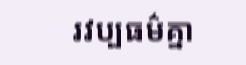រវប្បធម៌គ្នា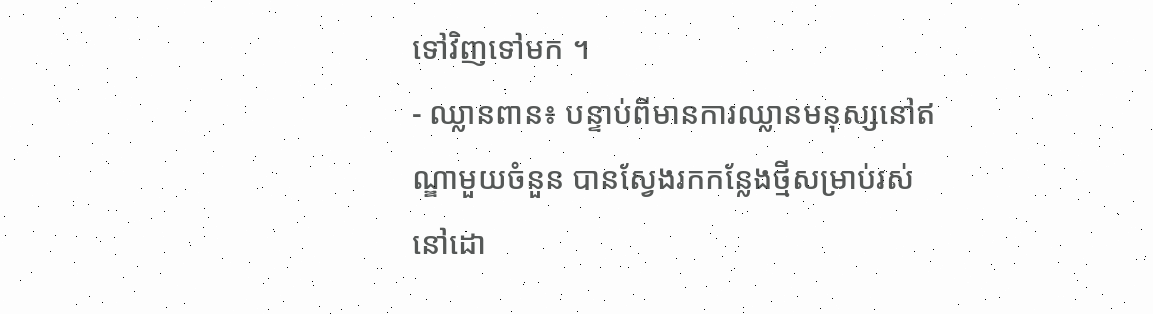ទៅវិញទៅមក ។
- ឈ្លានពាន៖ បន្ទាប់ពីមានការឈ្លានមនុស្សនៅឥណ្ឌាមួយចំនួន បានស្វែងរកកន្លែងថ្មីសម្រាប់រស់នៅដោ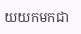យយកមកជា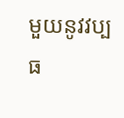មួយនូវវប្បធ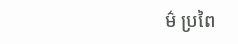ម៌ ប្រពៃ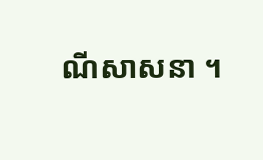ណីសាសនា ។